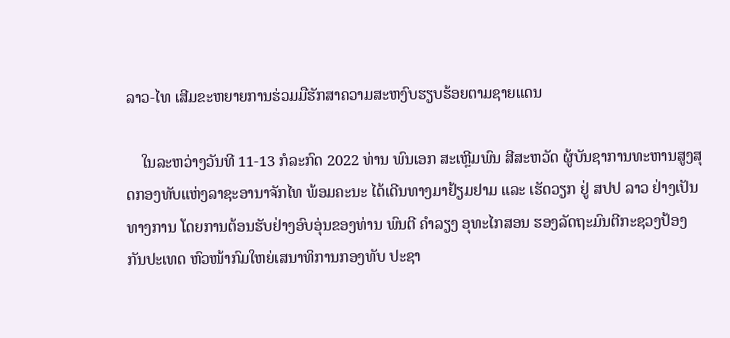ລາວ-ໄທ ເສີມຂະຫຍາຍການຮ່ວມມືຮັກສາຄວາມສະຫງົບຮຽບຮ້ອຍຕາມຊາຍແດນ

    ໃນລະຫວ່າງວັນທີ 11-13 ກໍລະກົດ 2022 ທ່ານ ພົນເອກ ສະເຫຼີມພົນ ສີສະຫວັດ ຜູ້ບັນຊາການທະຫານສູງສຸດກອງທັບແຫ່ງລາຊະອານາຈັກໄທ ພ້ອມຄະນະ ໄດ້ເດີນທາງມາຢ້ຽມຢາມ ແລະ ເຮັດວຽກ ຢູ່ ສປປ ລາວ ຢ່າງເປັນທາງການ ໂດຍການຕ້ອນຮັບຢ່າງອົບອຸ່ນຂອງທ່ານ ພົນຕີ ຄຳລຽງ ອຸທະໄກສອນ ຮອງລັດຖະມົນຕີກະຊວງປ້ອງກັນປະເທດ ຫົວໜ້າກົມໃຫຍ່ເສນາທິການກອງທັບ ປະຊາ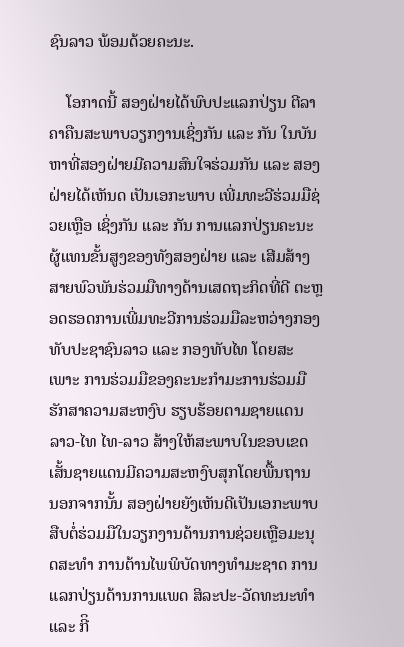ຊົນລາວ ພ້ອມດ້ວຍຄະນະ.

    ໂອກາດນີ້ ສອງຝ່າຍໄດ້ພົບປະແລກປ່ຽນ ຕີລາຄາຄືນສະພາບວຽກງານເຊິ່ງກັນ ແລະ ກັນ ໃນບັນຫາທີ່ສອງຝ່າຍມີຄວາມສົນໃຈຮ່ວມກັນ ແລະ ສອງຝ່າຍໄດ້ເຫັນດ ເປັນເອກະພາບ ເພີ່ມທະວີຮ່ວມມືຊ່ວຍເຫຼືອ ເຊິ່ງກັນ ແລະ ກັນ ການແລກປ່ຽນຄະນະຜູ້ແທນຂັ້ນສູງຂອງທັງສອງຝ່າຍ ແລະ ເສີມສ້າງສາຍພົວພັນຮ່ວມມືທາງດ້ານເສດຖະກິດທີ່ດີ ຕະຫຼອດຮອດການເພີ່ມທະວີການຮ່ວມມືລະຫວ່າງກອງທັບປະຊາຊົນລາວ ແລະ ກອງທັບໄທ ໂດຍສະເພາະ ການຮ່ວມມືຂອງຄະນະກໍາມະການຮ່ວມມືຮັກສາຄວາມສະຫງົບ ຮຽບຮ້ອຍຕາມຊາຍແດນ ລາວ-ໄທ ໄທ-ລາວ ສ້າງໃຫ້ສະພາບໃນຂອບເຂດເສັ້ນຊາຍແດນມີຄວາມສະຫງົບສຸກໂດຍພື້ນຖານ ນອກຈາກນັ້ນ ສອງຝ່າຍຍັງເຫັນດີເປັນເອກະພາບ ສືບຕໍ່ຮ່ວມມືໃນວຽກງານດ້ານການຊ່ວຍເຫຼືອມະນຸດສະທຳ ການຕ້ານໄພພິບັດທາງທຳມະຊາດ ການແລກປ່ຽນດ້ານການແພດ ສິລະປະ-ວັດທະນະທຳ ແລະ ກີິ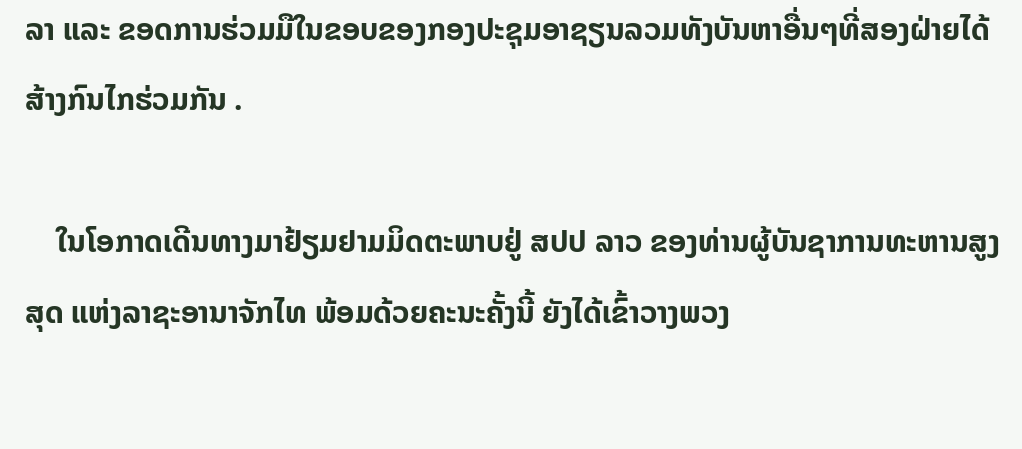ລາ ແລະ ຂອດການຮ່ວມມືໃນຂອບຂອງກອງປະຊຸມອາຊຽນລວມທັງບັນຫາອື່ນໆທີ່ສອງຝ່າຍໄດ້ສ້າງກົນໄກຮ່ວມກັນ .

    ໃນໂອກາດເດີນທາງມາຢ້ຽມຢາມມິດຕະພາບຢູ່ ສປປ ລາວ ຂອງທ່ານຜູ້ບັນຊາການທະຫານສູງສຸດ ແຫ່ງລາຊະອານາຈັກໄທ ພ້ອມດ້ວຍຄະນະຄັ້ງນີ້ ຍັງໄດ້ເຂົ້າວາງພວງ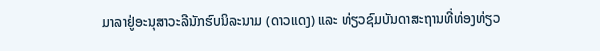ມາລາຢູ່ອະນຸສາວະລີນັກຮົບນິລະນາມ (ດາວແດງ) ແລະ ທ່ຽວຊົມບັນດາສະຖານທີ່ທ່ອງທ່ຽວ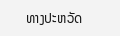ທາງປະຫວັດ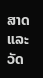ສາດ ແລະ ວັດ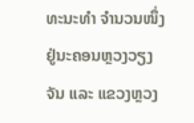ທະນະທຳ ຈຳນວນໜຶ່ງຢູ່ນະຄອນຫຼວງວຽງຈັນ ແລະ ແຂວງຫຼວງ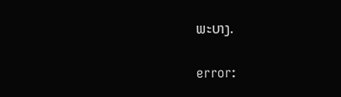ພະບາງ.

error: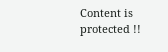Content is protected !!